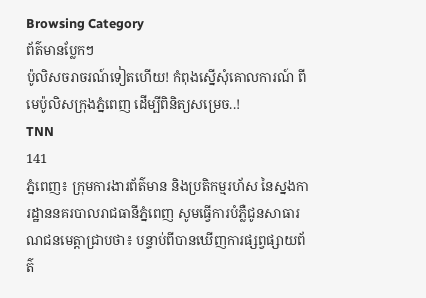Browsing Category
ព័ត៌មានប្លែកៗ
ប៉ូលិសចរាចរណ៍ទៀតហើយ! កំពុងស្នើសុំគោលការណ៍ ពី មេប៉ូលិសក្រុងភ្នំពេញ ដើម្បីពិនិត្យសម្រេច..!
TNN
141
ភ្នំពេញ៖ ក្រុមការងារព័ត៌មាន និងប្រតិកម្មរហ័ស នៃស្នងការដ្ឋាននគរបាលរាជធានីភ្នំពេញ សូមធ្វើការបំភ្លឺជូនសាធារណជនមេត្តាជ្រាបថា៖ បន្ទាប់ពីបានឃើញការផ្សព្វផ្សាយព័ត៌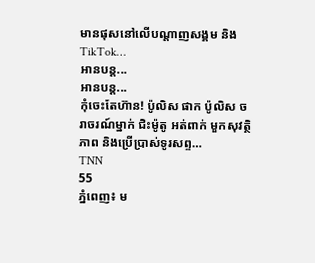មានផុសនៅលើបណ្តាញសង្គម និងTikTok…
អានបន្ត...
អានបន្ត...
កុំចេះតែហ៊ាន! ប៉ូលិស ផាក ប៉ូលិស ចរាចរណ៍ម្នាក់ ជិះម៉ូតូ អត់ពាក់ មួកសុវត្ថិភាព និងប្រើប្រាស់ទូរសព្ទ…
TNN
55
ភ្នំពេញ៖ ម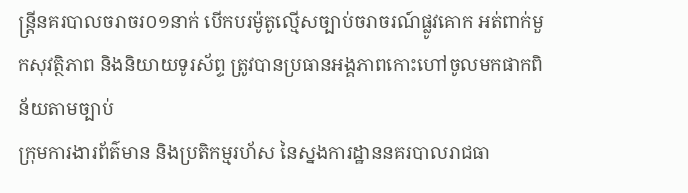ន្រ្តីនគរបាលចរាចរ០១នាក់ បើកបរម៉ូតូល្មើសច្បាប់ចរាចរណ៍ផ្លូវគោក អត់ពាក់មួកសុវត្ថិភាព និងនិយាយទូរស័ព្ទ ត្រូវបានប្រធានអង្គភាពកោះហៅចូលមកផាកពិន័យតាមច្បាប់
ក្រុមការងារព័ត៌មាន និងប្រតិកម្មរហ័ស នៃស្នងការដ្ឋាននគរបាលរាជធា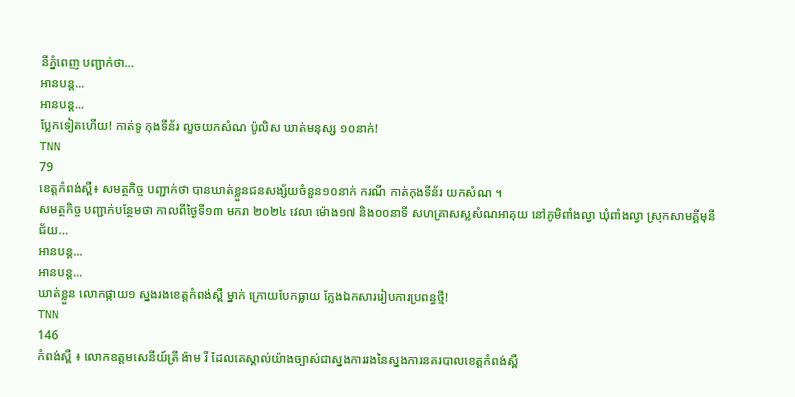នីភ្នំពេញ បញ្ជាក់ថា…
អានបន្ត...
អានបន្ត...
ប្លែកទៀតហើយ! កាត់ទូ កុងទីន័រ លួចយកសំណ ប៉ូលិស ឃាត់មនុស្ស ១០នាក់!
TNN
79
ខេត្តកំពង់ស្ពឺ៖ សមត្ថកិច្ច បញ្ជាក់ថា បានឃាត់ខ្លួនជនសង្ស័យចំនួន១០នាក់ ករណី កាត់កុងទីន័រ យកសំណ ។
សមត្ថកិច្ច បញ្ជាក់បន្ថែមថា កាលពីថ្ងៃទី១៣ មករា ២០២៤ វេលា ម៉ោង១៧ និង០០នាទី សហគ្រាសស្លសំណអាគុយ នៅភូមិពាំងល្វា ឃុំពាំងល្វា ស្រុកសាមគ្គីមុនីជ័យ…
អានបន្ត...
អានបន្ត...
ឃាត់ខ្លួន លោកផ្កាយ១ ស្នងរងខេត្តកំពង់ស្ពឺ ម្នាក់ ក្រោយបែកធ្លាយ ក្លែងឯកសាររៀបការប្រពន្ធថ្មី!
TNN
146
កំពង់ស្ពឺ ៖ លោកឧត្តមសេនីយ៍ត្រី ង៉ាម រី ដែលគេស្គាល់យ៉ាងច្បាស់ជាស្នងការរងនៃស្នងការនគរបាលខេត្តកំពង់ស្ពឺ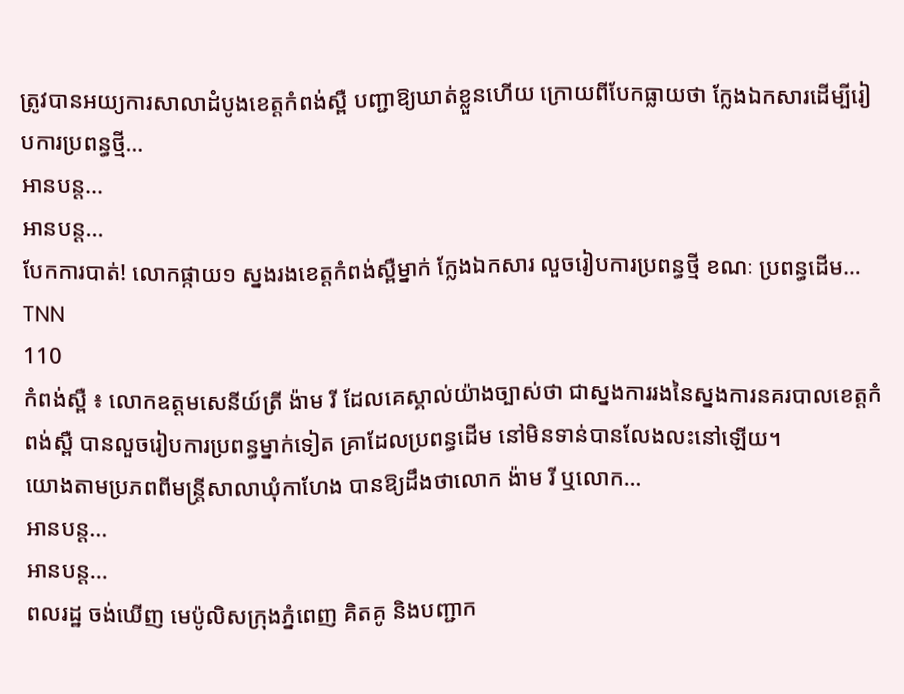ត្រូវបានអយ្យការសាលាដំបូងខេត្តកំពង់ស្ពឺ បញ្ជាឱ្យឃាត់ខ្លួនហើយ ក្រោយពីបែកធ្លាយថា ក្លែងឯកសារដើម្បីរៀបការប្រពន្ធថ្មី…
អានបន្ត...
អានបន្ត...
បែកការបាត់! លោកផ្កាយ១ ស្នងរងខេត្តកំពង់ស្ពឺម្នាក់ ក្លែងឯកសារ លួចរៀបការប្រពន្ធថ្មី ខណៈ ប្រពន្ធដើម…
TNN
110
កំពង់ស្ពឺ ៖ លោកឧត្តមសេនីយ៍ត្រី ង៉ាម រី ដែលគេស្គាល់យ៉ាងច្បាស់ថា ជាស្នងការរងនៃស្នងការនគរបាលខេត្តកំពង់ស្ពឺ បានលួចរៀបការប្រពន្ធម្នាក់ទៀត គ្រាដែលប្រពន្ធដើម នៅមិនទាន់បានលែងលះនៅឡើយ។
យោងតាមប្រភពពីមន្ត្រីសាលាឃុំកាហែង បានឱ្យដឹងថាលោក ង៉ាម រី ឬលោក…
អានបន្ត...
អានបន្ត...
ពលរដ្ឋ ចង់ឃើញ មេប៉ូលិសក្រុងភ្នំពេញ គិតគូ និងបញ្ជាក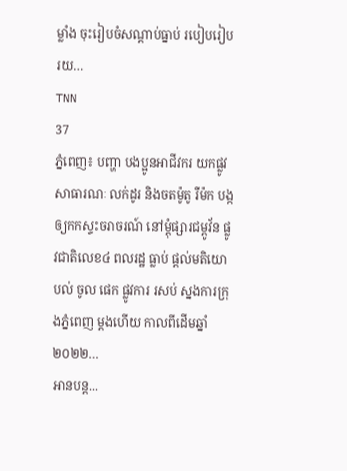ម្លាំង ចុះរៀបចំសណ្តាប់ធ្នាប់ របៀបរៀបរយ…
TNN
37
ភ្នំពេញ៖ បញ្ហា បងប្អូនអាជីវករ យកផ្លូវសាធារណៈ លក់ដូរ និងចតម៉ូតូ រឺម៉ក បង្កឲ្យកកស្ទះចរាចរណ៍ នៅម្តុំផ្សារជម្ពូវ័ន ផ្លូវជាតិលេខ៤ ពលរដ្ឋ ធ្លាប់ ផ្តល់មតិយោបល់ ចូល ផេក ផ្លូវការ រសប់ ស្នងការក្រុងភ្នំពេញ ម្តងហើយ កាលពីដើមឆ្នាំ២០២២…
អានបន្ត...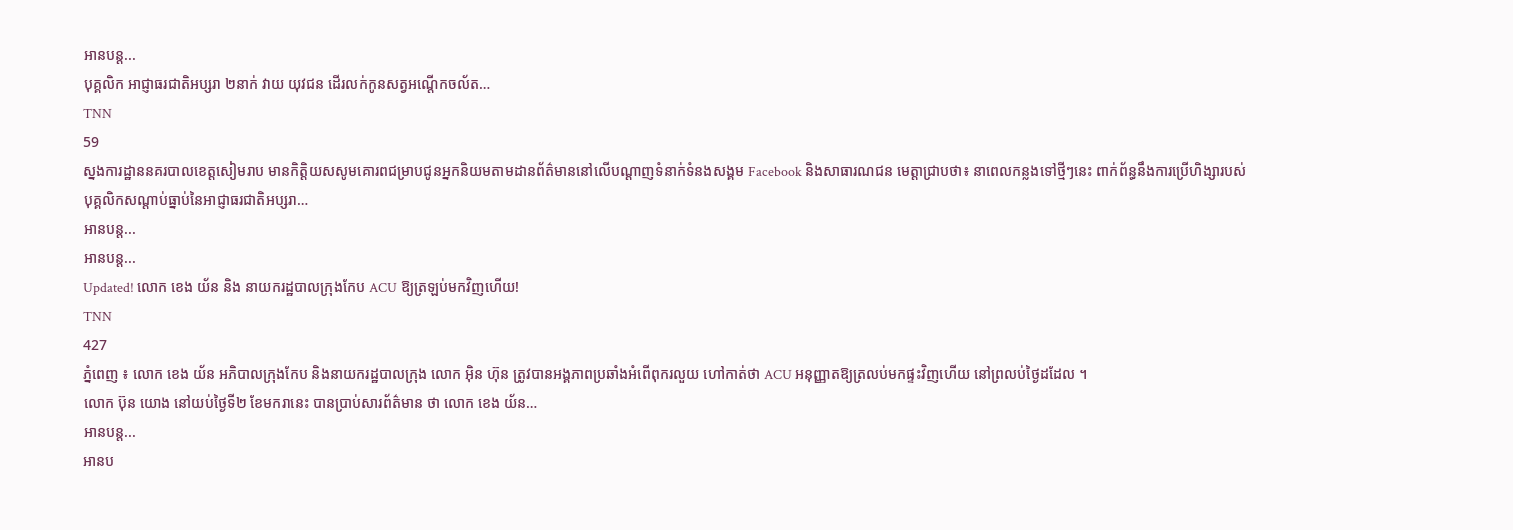អានបន្ត...
បុគ្គលិក អាជ្ញាធរជាតិអប្សរា ២នាក់ វាយ យុវជន ដើរលក់កូនសត្វអណ្ដើកចល័ត…
TNN
59
ស្នងការដ្ឋាននគរបាលខេត្តសៀមរាប មានកិត្តិយសសូមគោរពជម្រាបជូនអ្នកនិយមតាមដានព័ត៌មាននៅលើបណ្ដាញទំនាក់ទំនងសង្គម Facebook និងសាធារណជន មេត្តាជ្រាបថា៖ នាពេលកន្លងទៅថ្មីៗនេះ ពាក់ព័ន្ធនឹងការប្រើហិង្សារបស់ បុគ្គលិកសណ្ដាប់ធ្នាប់នៃអាជ្ញាធរជាតិអប្សរា…
អានបន្ត...
អានបន្ត...
Updated! លោក ខេង យ័ន និង នាយករដ្ឋបាលក្រុងកែប ACU ឱ្យត្រឡប់មកវិញហើយ!
TNN
427
ភ្នំពេញ ៖ លោក ខេង យ័ន អភិបាលក្រុងកែប និងនាយករដ្ឋបាលក្រុង លោក អ៊ិន ហ៊ុន ត្រូវបានអង្គភាពប្រឆាំងអំពើពុករលួយ ហៅកាត់ថា ACU អនុញ្ញាតឱ្យត្រលប់មកផ្ទះវិញហើយ នៅព្រលប់ថ្ងៃដដែល ។
លោក ប៊ុន យោង នៅយប់ថ្ងៃទី២ ខែមករានេះ បានប្រាប់សារព័ត៌មាន ថា លោក ខេង យ័ន…
អានបន្ត...
អានប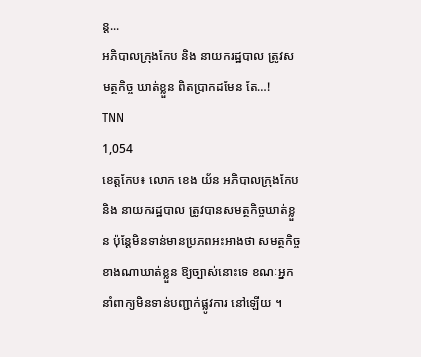ន្ត...
អភិបាលក្រុងកែប និង នាយករដ្ឋបាល ត្រូវសមត្ថកិច្ច ឃាត់ខ្លួន ពិតប្រាកដមែន តែ…!
TNN
1,054
ខេត្តកែប៖ លោក ខេង យ័ន អភិបាលក្រុងកែប និង នាយករដ្ឋបាល ត្រូវបានសមត្ថកិច្ចឃាត់ខ្លួន ប៉ុន្តែមិនទាន់មានប្រភពអះអាងថា សមត្ថកិច្ច ខាងណាឃាត់ខ្លួន ឱ្យច្បាស់នោះទេ ខណៈអ្នកនាំពាក្យមិនទាន់បញ្ជាក់ផ្លូវការ នៅឡើយ ។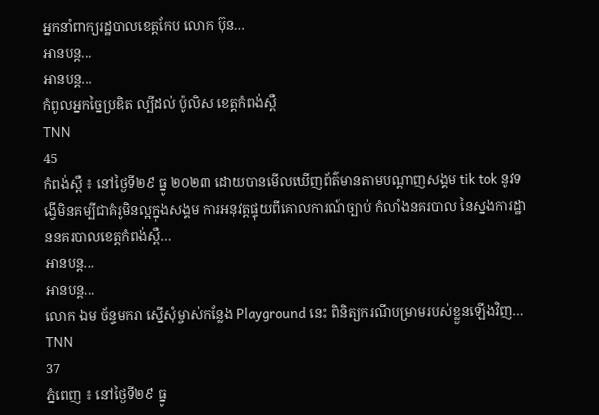អ្នកនាំពាក្យរដ្ឋបាលខេត្តកែប លោក ប៊ុន…
អានបន្ត...
អានបន្ត...
កំពូលអ្នកច្នៃប្រឌិត ល្បីដល់ ប៉ូលិស ខេត្តកំពង់ស្ពឺ
TNN
45
កំពង់ស្ពឺ ៖ នៅថ្ងៃទី២៩ ធ្នូ ២០២៣ ដោយបានមេីលឃេីញព័ត៌មានតាមបណ្ដាញសង្គម tik tok នូវទង្វេីមិនគម្បីជាគំរូមិនល្អក្នុងសង្គម ការអនុវត្តផ្ទុយពីគោលការណ៍ច្បាប់ កំលាំងនគរបាល នៃស្នងការដ្ឋាននគរបាលខេត្ដកំពង់ស្ពឺ…
អានបន្ត...
អានបន្ត...
លោក ឯម ច័ន្ទមករា ស្នើសុំម្ចាស់កន្លែង Playground នេះ ពិនិត្យករណីបម្រាមរបស់ខ្លួនឡើងវិញ…
TNN
37
ភ្នំពេញ ៖ នៅថ្ងៃទី២៩ ធ្នូ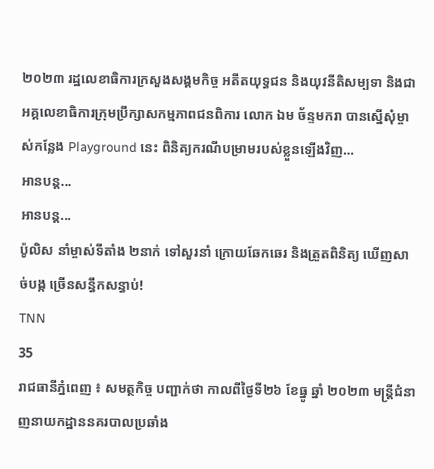២០២៣ រដ្ឋលេខាធិការក្រសួងសង្គមកិច្ច អតីតយុទ្ធជន និងយុវនីតិសម្បទា និងជាអគ្គលេខាធិការក្រុមប្រឹក្សាសកម្មភាពជនពិការ លោក ឯម ច័ន្ទមករា បានស្នើសុំម្ចាស់កន្លែង Playground នេះ ពិនិត្យករណីបម្រាមរបស់ខ្លួនឡើងវិញ…
អានបន្ត...
អានបន្ត...
ប៉ូលិស នាំម្ចាស់ទីតាំង ២នាក់ ទៅសួរនាំ ក្រោយឆែកឆេរ និងត្រួតពិនិត្យ ឃើញសាច់បង្ក ច្រើនសន្ធឹកសន្ធាប់!
TNN
35
រាជធានីភ្នំពេញ ៖ សមត្ថកិច្ច បញ្ជាក់ថា កាលពីថ្ងៃទី២៦ ខែធ្នូ ឆ្នាំ ២០២៣ មន្ត្រីជំនាញនាយកដ្ឋាននគរបាលប្រឆាំង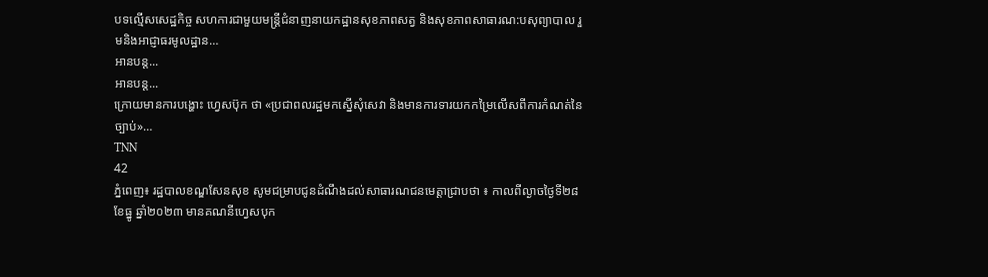បទល្មើសសេដ្ឋកិច្ច សហការជាមួយមន្ត្រីជំនាញនាយកដ្ឋានសុខភាពសត្វ និងសុខភាពសាធារណ:បសុព្យាបាល រួមនិងអាជ្ញាធរមូលដ្ឋាន…
អានបន្ត...
អានបន្ត...
ក្រោយមានការបង្ហោះ ហ្វេសប៊ុក ថា «ប្រជាពលរដ្ឋមកស្នើសុំសេវា និងមានការទារយកកម្រៃលើសពីការកំណត់នៃច្បាប់»…
TNN
42
ភ្នំពេញ៖ រដ្ឋបាលខណ្ឌសែនសុខ សូមជម្រាបជូនដំណឹងដល់សាធារណជនមេត្តាជ្រាបថា ៖ កាលពីល្ងាចថ្ងៃទី២៨ ខែធ្នូ ឆ្នាំ២០២៣ មានគណនីហ្វេសបុក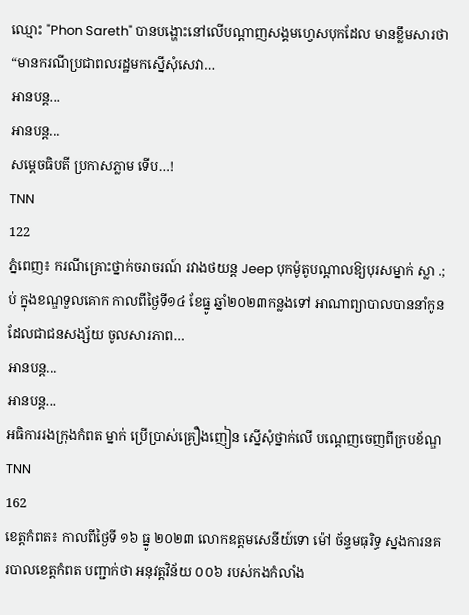ឈ្មោះ "Phon Sareth" បានបង្ហោះនៅលើបណ្តាញសង្គមហ្វេសបុកដែល មានខ្លឹមសារថា “មានករណីប្រជាពលរដ្ឋមកស្នើសុំសេវា…
អានបន្ត...
អានបន្ត...
សម្តេចធិបតី ប្រកាសភ្លាម ទើប…!
TNN
122
ភ្នំពេញ៖ ករណីគ្រោះថ្នាក់ចរាចរណ៍ រវាងថយន្ដ Jeep បុកម៉ូតូបណ្តាលឱ្យបុរសម្នាក់ ស្លា .;ប់ ក្នុងខណ្ឌទួលគោក កាលពីថ្ងៃទី១៤ ខែធ្នូ ឆ្នាំ២០២៣កន្លងទៅ អាណាព្យាបាលបាននាំកូនដែលជាជនសង្ស័យ ចូលសារភាព…
អានបន្ត...
អានបន្ត...
អធិការរងក្រុងកំពត ម្នាក់ ប្រើប្រាស់គ្រឿងញៀន ស្នើសុំថ្នាក់លើ បណ្តេញចេញពីក្របខ័ណ្ឌ
TNN
162
ខេត្តកំពត៖ កាលពីថ្ងៃទី ១៦ ធ្នូ ២០២៣ លោកឧត្តមសេនីយ៍ទោ ម៉ៅ ច័ន្ទមធុរិទ្ធ ស្នងការនគរបាលខេត្តកំពត បញ្ជាក់ថា អនុវត្តវិន័យ ០០៦ របស់កងកំលាំង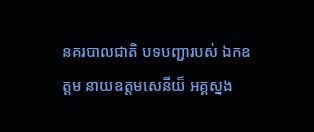នគរបាលជាតិ បទបញ្ជារបស់ ឯកឧត្តម នាយឧត្តមសេនីយ៏ អគ្គស្នង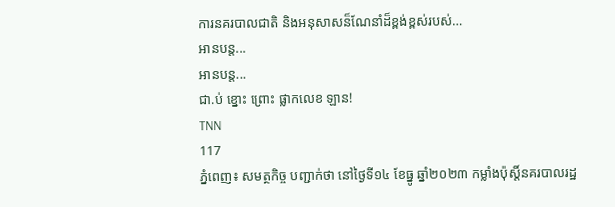ការនគរបាលជាតិ និងអនុសាសន៏ណែនាំដ៏ខ្ពង់ខ្ពស់របស់…
អានបន្ត...
អានបន្ត...
ជា.ប់ ខ្នោះ ព្រោះ ផ្លាកលេខ ឡាន!
TNN
117
ភ្នំពេញ៖ សមត្ថកិច្ច បញ្ជាក់ថា នៅថ្ងៃទី១៤ ខែធ្នូ ឆ្នាំ២០២៣ កម្លាំងប៉ុស្តិ៍នគរបាលរដ្ឋ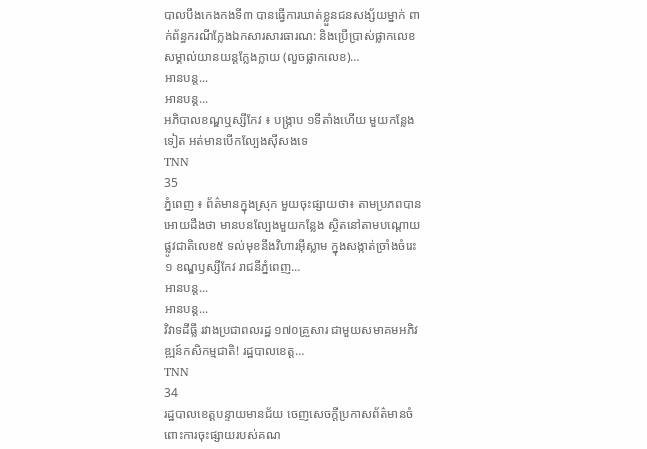បាលបឹងកេងកងទី៣ បានធ្វើការឃាត់ខ្លួនជនសង្ស័យម្នាក់ ពាក់ព័ន្ធករណីក្លែងឯកសារសារធារណ: និងប្រើប្រាស់ផ្លាកលេខសម្គាល់យានយន្តក្លែងក្លាយ (លួចផ្លាកលេខ)…
អានបន្ត...
អានបន្ត...
អភិបាលខណ្ឌឬស្សីកែវ ៖ បង្ក្រាប ១ទីតាំងហើយ មួយកន្លែងទៀត អត់មានបើកល្បែងស៊ីសងទេ
TNN
35
ភ្នំពេញ ៖ ព័ត៌មានក្នុងស្រុក មួយចុះផ្សាយថា៖ តាមប្រភពបានអោយដឹងថា មានបនល្បែងមួយកន្លែង ស្ថិតនៅតាមបណ្ដោយផ្លូវជាតិលេខ៥ ទល់មុខនឹងវិហារអ៊ីស្លាម ក្នុងសង្កាត់ច្រាំងចំរេះ១ ខណ្ឌឫស្សីកែវ រាជនីភ្នំពេញ…
អានបន្ត...
អានបន្ត...
វិវាទដីធ្លី រវាងប្រជាពលរដ្ឋ ១៧០គ្រួសារ ជាមួយសមាគមអភិវឌ្ឍន៍កសិកម្មជាតិ! រដ្ឋបាលខេត្ត…
TNN
34
រដ្ឋបាលខេត្តបន្ទាយមានជ័យ ចេញសេចក្តីប្រកាសព័ត៌មានចំពោះការចុះផ្សាយរបស់គណ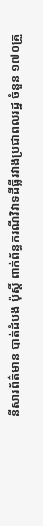នីសារព័ត៌មាន បាត់ដំបង ប៉ុស្តិ៍ ពាក់ព័ន្ធករណីវិវាទដីធ្លីរវាងប្រជាពលរដ្ឋ ចំនួន ១៧០គ្រួ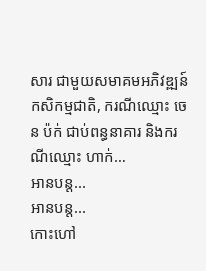សារ ជាមួយសមាគមអភិវឌ្ឍន៍កសិកម្មជាតិ, ករណីឈ្មោះ ចេន ប៉ក់ ជាប់ពន្ធនាគារ និងករណីឈ្មោះ ហាក់…
អានបន្ត...
អានបន្ត...
កោះហៅ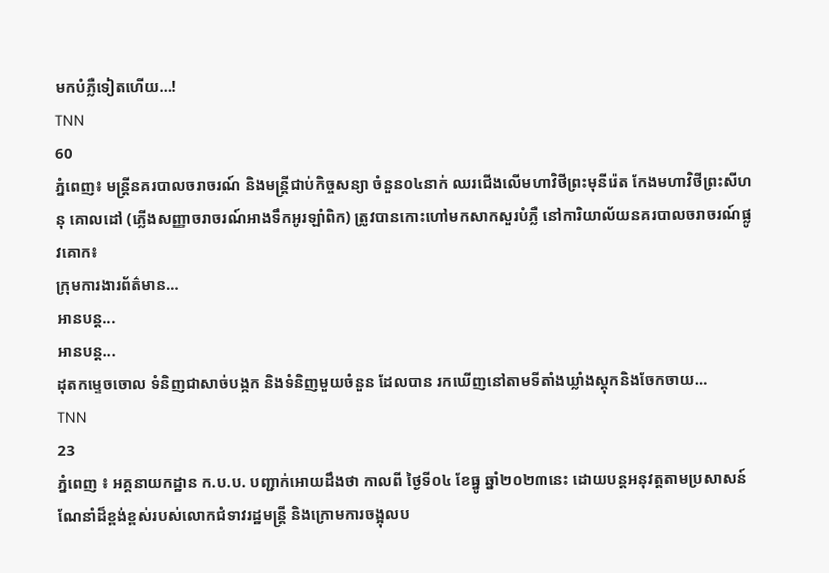មកបំភ្លឺទៀតហើយ…!
TNN
60
ភ្នំពេញ៖ មន្រ្តីនគរបាលចរាចរណ៍ និងមន្រ្តីជាប់កិច្ចសន្យា ចំនួន០៤នាក់ ឈរជើងលើមហាវិថីព្រះមុនីរ៉េត កែងមហាវិថីព្រះសីហនុ គោលដៅ (ភ្លើងសញ្ញាចរាចរណ៍អាងទឹកអូរឡាំពិក) ត្រូវបានកោះហៅមកសាកសួរបំភ្លឺ នៅការិយាល័យនគរបាលចរាចរណ៍ផ្លូវគោក៖
ក្រុមការងារព័ត៌មាន…
អានបន្ត...
អានបន្ត...
ដុតកម្ទេចចោល ទំនិញជាសាច់បង្កក និងទំនិញមួយចំនួន ដែលបាន រកឃើញនៅតាមទីតាំងឃ្លាំងស្ដុកនិងចែកចាយ…
TNN
23
ភ្នំពេញ ៖ អគ្គនាយកដ្ឋាន ក.ប.ប. បញ្ជាក់អោយដឹងថា កាលពី ថ្ងៃទី០៤ ខែធ្នូ ឆ្នាំ២០២៣នេះ ដោយបន្តអនុវត្តតាមប្រសាសន៍ណែនាំដ៏ខ្ពង់ខ្ពស់របស់លោកជំទាវរដ្ឋមន្រ្តី និងក្រោមការចង្អុលប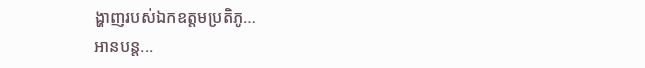ង្ហាញរបស់ឯកឧត្តមប្រតិភូ…
អានបន្ត...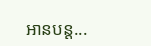អានបន្ត...